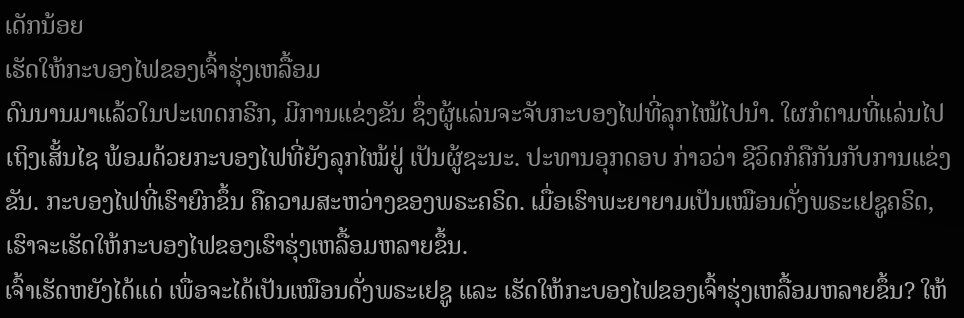ເດັກນ້ອຍ
ເຮັດໃຫ້ກະບອງໄຟຂອງເຈົ້າຮຸ່ງເຫລື້ອມ
ດົນນານມາແລ້ວໃນປະເທດກຣີກ, ມີການແຂ່ງຂັນ ຊຶ່ງຜູ້ແລ່ນຈະຈັບກະບອງໄຟທີ່ລຸກໄໝ້ໄປນຳ. ໃຜກໍຕາມທີ່ແລ່ນໄປເຖິງເສັ້ນໄຊ ພ້ອມດ້ວຍກະບອງໄຟທີ່ຍັງລຸກໄໝ້ຢູ່ ເປັນຜູ້ຊະນະ. ປະທານອຸກດອບ ກ່າວວ່າ ຊີວິດກໍຄືກັນກັບການແຂ່ງຂັນ. ກະບອງໄຟທີ່ເຮົາຍົກຂຶ້ນ ຄືຄວາມສະຫວ່າງຂອງພຣະຄຣິດ. ເມື່ອເຮົາພະຍາຍາມເປັນເໝືອນດັ່ງພຣະເຢຊູຄຣິດ, ເຮົາຈະເຮັດໃຫ້ກະບອງໄຟຂອງເຮົາຮຸ່ງເຫລື້ອມຫລາຍຂຶ້ນ.
ເຈົ້າເຮັດຫຍັງໄດ້ແດ່ ເພື່ອຈະໄດ້ເປັນເໝືອນດັ່ງພຣະເຢຊູ ແລະ ເຮັດໃຫ້ກະບອງໄຟຂອງເຈົ້າຮຸ່ງເຫລື້ອມຫລາຍຂຶ້ນ? ໃຫ້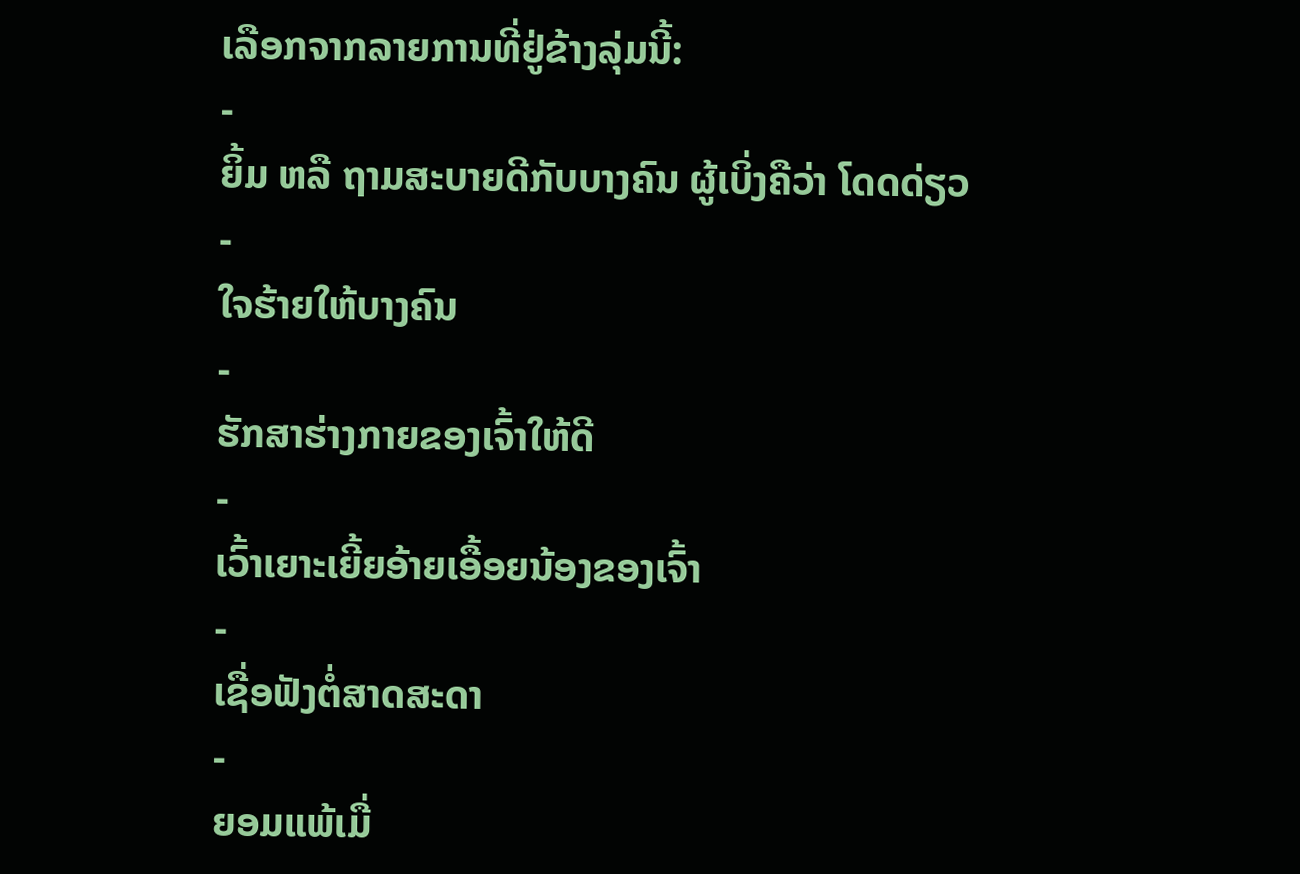ເລືອກຈາກລາຍການທີ່ຢູ່ຂ້າງລຸ່ມນີ້:
-
ຍິ້ມ ຫລື ຖາມສະບາຍດີກັບບາງຄົນ ຜູ້ເບິ່ງຄືວ່າ ໂດດດ່ຽວ
-
ໃຈຮ້າຍໃຫ້ບາງຄົນ
-
ຮັກສາຮ່າງກາຍຂອງເຈົ້າໃຫ້ດີ
-
ເວົ້າເຍາະເຍີ້ຍອ້າຍເອື້ອຍນ້ອງຂອງເຈົ້າ
-
ເຊື່ອຟັງຕໍ່ສາດສະດາ
-
ຍອມແພ້ເມື່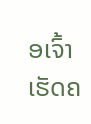ອເຈົ້າເຮັດຄ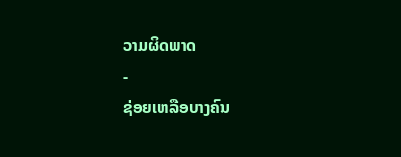ວາມຜິດພາດ
-
ຊ່ອຍເຫລືອບາງຄົນ